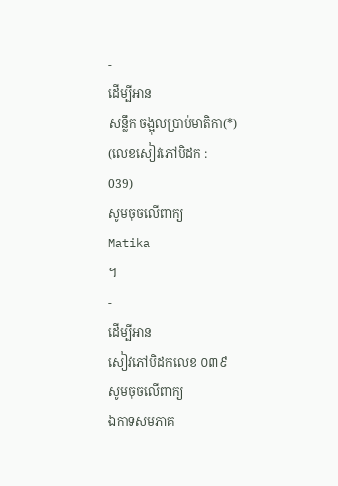-
ដើម្បីអាន
សន្លឹក ចង្អុលប្រាប់មាតិកា(*)
(លេខសៀវភៅបិដក :
039)
សូមចុចលើពាក្យ
Matika
។
-
ដើម្បីអាន
សៀវភៅបិដកលេខ ០៣៩
សូមចុចលើពាក្យ
ឯកាទសមភាគ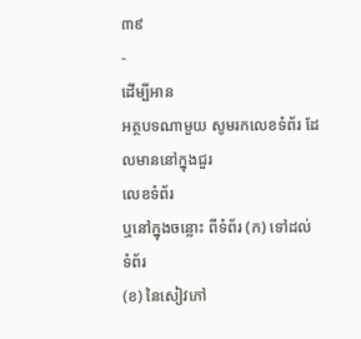៣៩
-
ដើម្បីអាន
អត្ថបទណាមួយ សូមរកលេខទំព័រ ដែលមាននៅក្នុងជួរ
លេខទំព័រ
ឬនៅក្នុងចន្លោះ ពីទំព័រ (ក) ទៅដល់ ទំព័រ
(ខ) នៃសៀវភៅ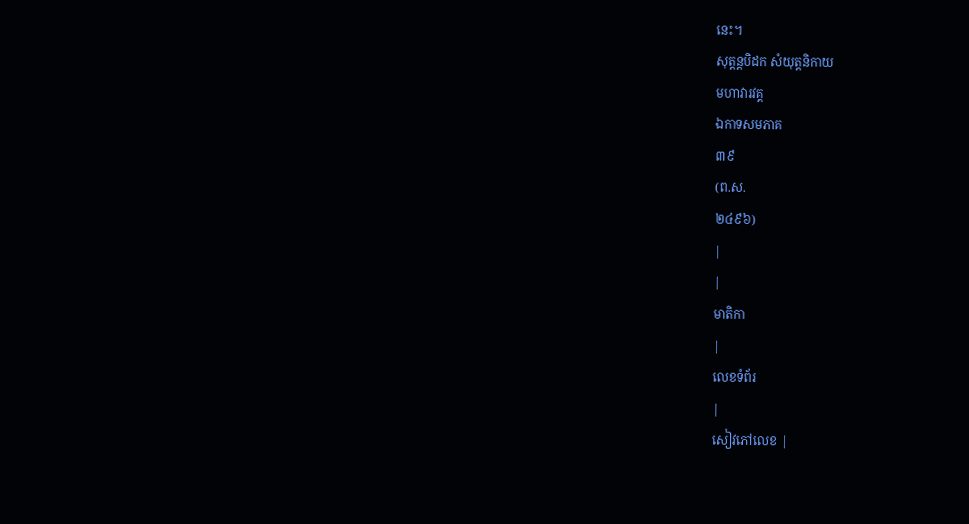នេះ។
សុត្តន្តបិដក សំយុត្តនិកាយ
មហាវារវគ្គ
ឯកាទសមភាគ
៣៩
(ព.ស.
២៤៩៦)
|
|
មាតិកា
|
លេខទំព័រ
|
សៀវភៅលេខ |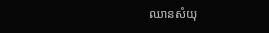ឈានសំយុ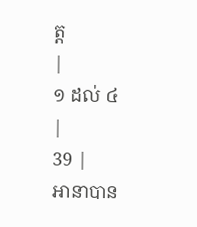ត្ត
|
១ ដល់ ៤
|
39 |
អានាបាន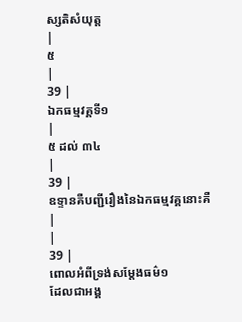ស្សតិសំយុត្ត
|
៥
|
39 |
ឯកធម្មវគ្គទី១
|
៥ ដល់ ៣៤
|
39 |
ឧទ្ទានគឺបញ្ជីរឿងនៃឯកធម្មវគ្គនោះគឺ
|
|
39 |
ពោលអំពីទ្រង់សម្តែងធម៌១
ដែលជាអង្គ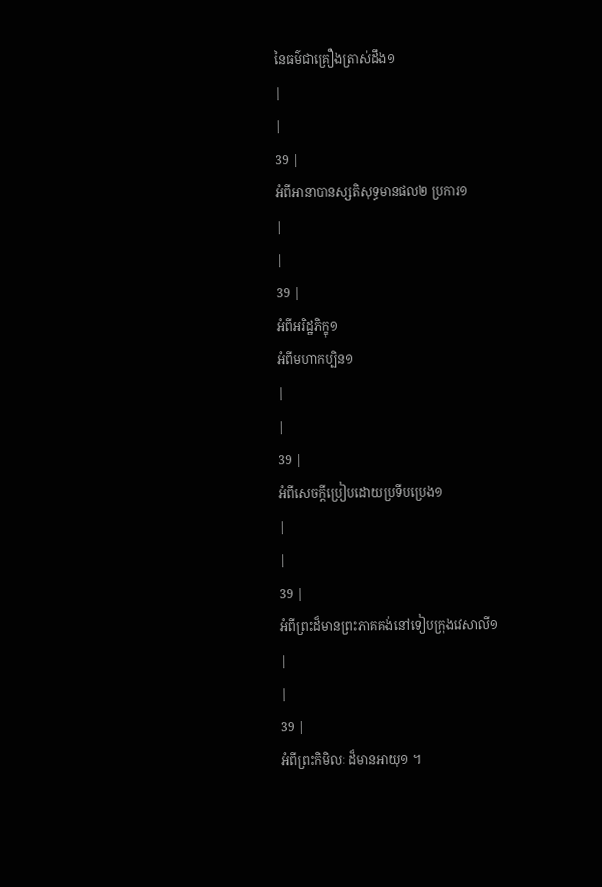នៃធម៌ជាគ្រឿងត្រាស់ដឹង១
|
|
39 |
អំពីអានាបានស្សតិសុទ្ធមានផល២ ប្រការ១
|
|
39 |
អំពីអរិដ្ឋភិក្ខុ១
អំពីមហាកប្បិន១
|
|
39 |
អំពីសេចក្តីប្រៀបដោយប្រទីបប្រេង១
|
|
39 |
អំពីព្រះដ៏មានព្រះភាគគង់នៅទៀបក្រុងវេសាលី១
|
|
39 |
អំពីព្រះកិមិលៈ ដ៏មានអាយុ១ ។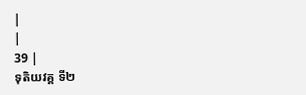|
|
39 |
ទុតិយវគ្គ ទី២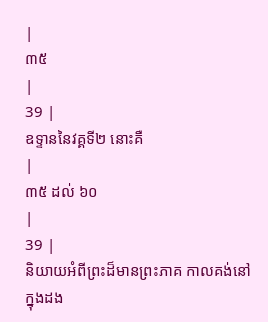|
៣៥
|
39 |
ឧទ្ទាននៃវគ្គទី២ នោះគឺ
|
៣៥ ដល់ ៦០
|
39 |
និយាយអំពីព្រះដ៏មានព្រះភាគ កាលគង់នៅក្នុងដង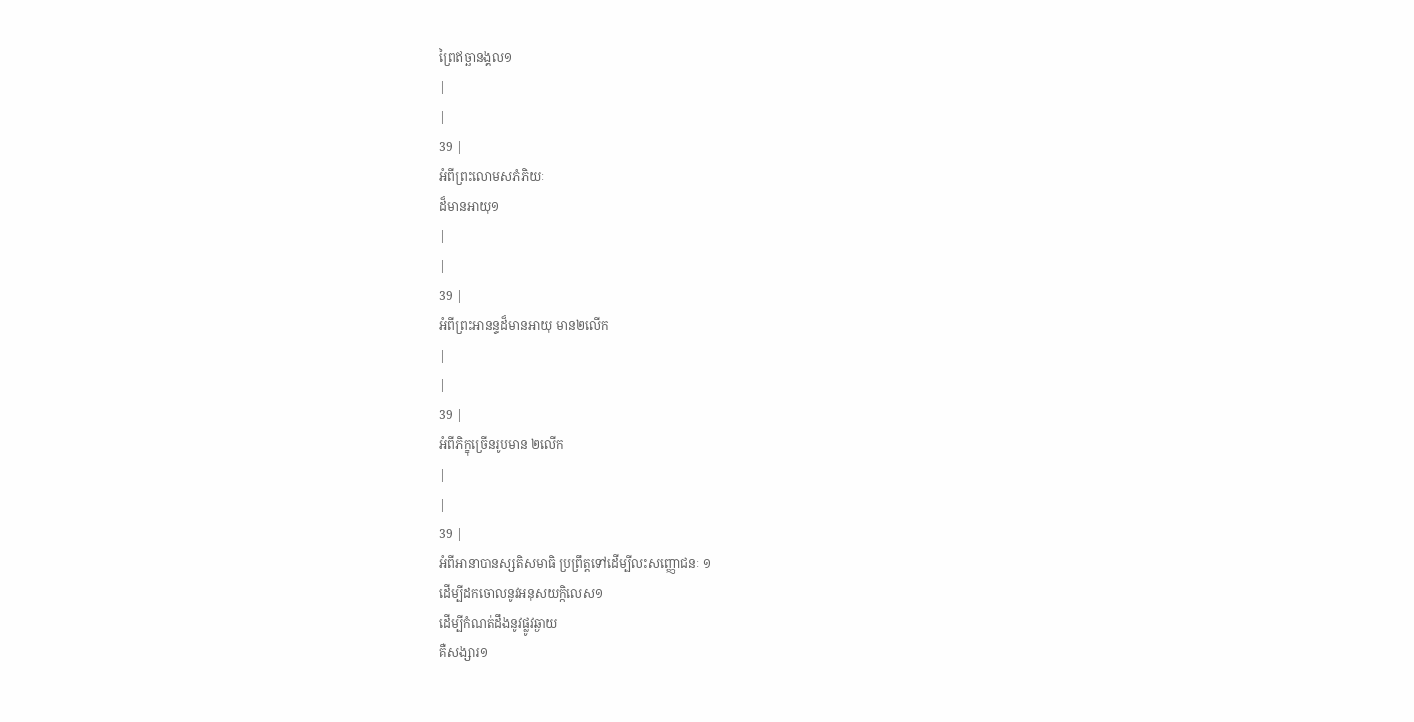ព្រៃឥច្ឆានង្គល១
|
|
39 |
អំពីព្រះលោមសភំភិយៈ
ដ៏មានអាយុ១
|
|
39 |
អំពីព្រះអានន្ទដ៏មានអាយុ មាន២លើក
|
|
39 |
អំពីភិក្ខុច្រើនរូបមាន ២លើក
|
|
39 |
អំពីអានាបានស្សតិសមាធិ ប្រព្រឹត្តទៅដើម្បីលះសញ្ញោជនៈ ១
ដើម្បីដកចោលនូវអនុសយក្កិលេស១
ដើម្បីកំណត់ដឹងនូវផ្លូវឆ្ងាយ
គឺសង្សារ១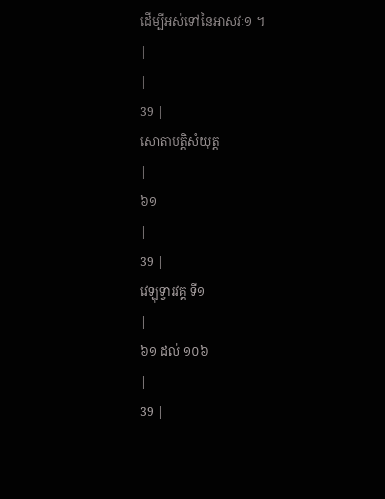ដើម្បីអស់ទៅនៃអាសវៈ១ ។
|
|
39 |
សោតាបត្តិសំយុត្ត
|
៦១
|
39 |
វេឡុទ្វារវគ្គ ទី១
|
៦១ ដល់ ១០៦
|
39 |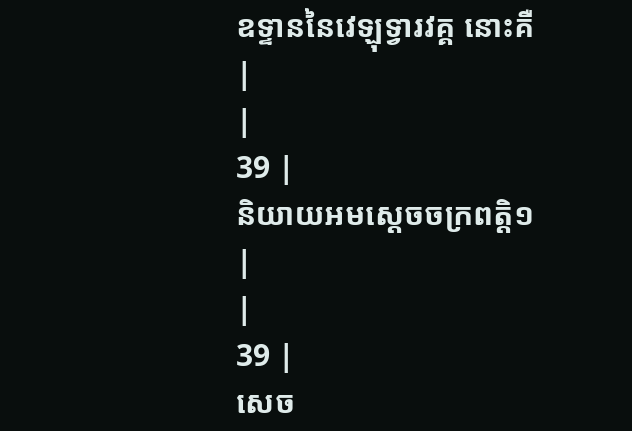ឧទ្ទាននៃវេឡុទ្វារវគ្គ នោះគឺ
|
|
39 |
និយាយអមស្តេចចក្រពត្តិ១
|
|
39 |
សេច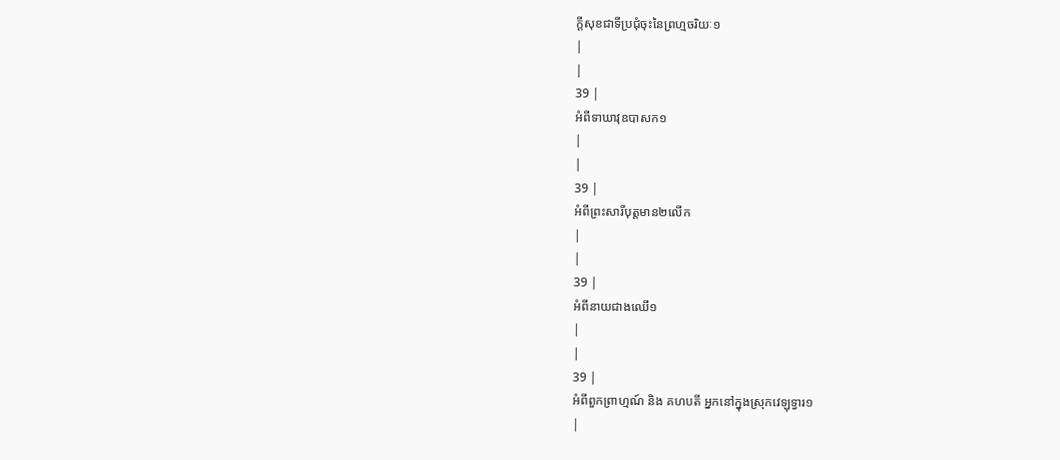ក្តីសុខជាទីប្រជុំចុះនៃព្រហ្មចរិយៈ១
|
|
39 |
អំពីទាឃាវុឧបាសក១
|
|
39 |
អំពីព្រះសារីបុត្តមាន២លើក
|
|
39 |
អំពីនាយជាងឈើ១
|
|
39 |
អំពីពួកព្រាហ្មណ៍ និង គហបតី អ្នកនៅក្នុងស្រុកវេឡុទ្វារ១
|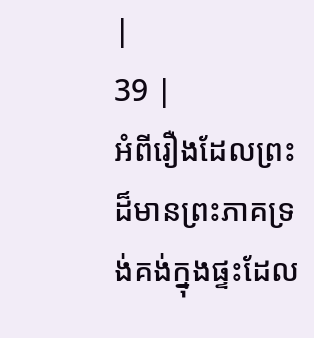|
39 |
អំពីរឿងដែលព្រះដ៏មានព្រះភាគទ្រង់គង់ក្នុងផ្ទះដែល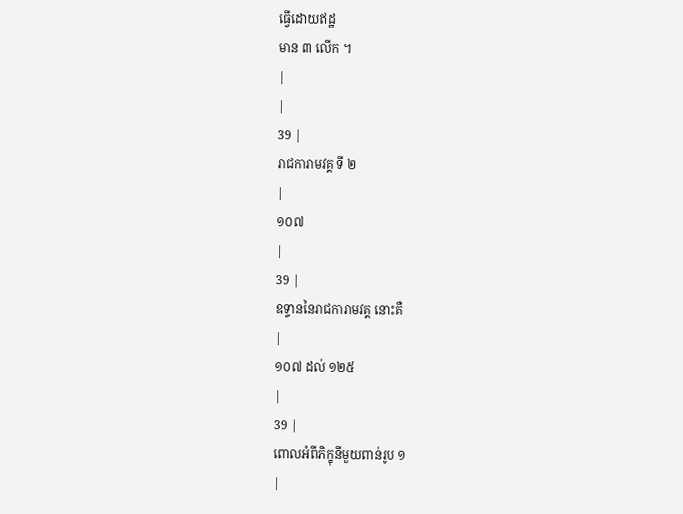ធ្វើដោយឥដ្ឋ
មាន ៣ លើក ។
|
|
39 |
រាជការាមវគ្គ ទី ២
|
១០៧
|
39 |
ឧទ្ទាននៃរាជការាមវគ្គ នោះគឺ
|
១០៧ ដល់ ១២៥
|
39 |
ពោលអំពីភិក្ខុនីមួយពាន់រូប ១
|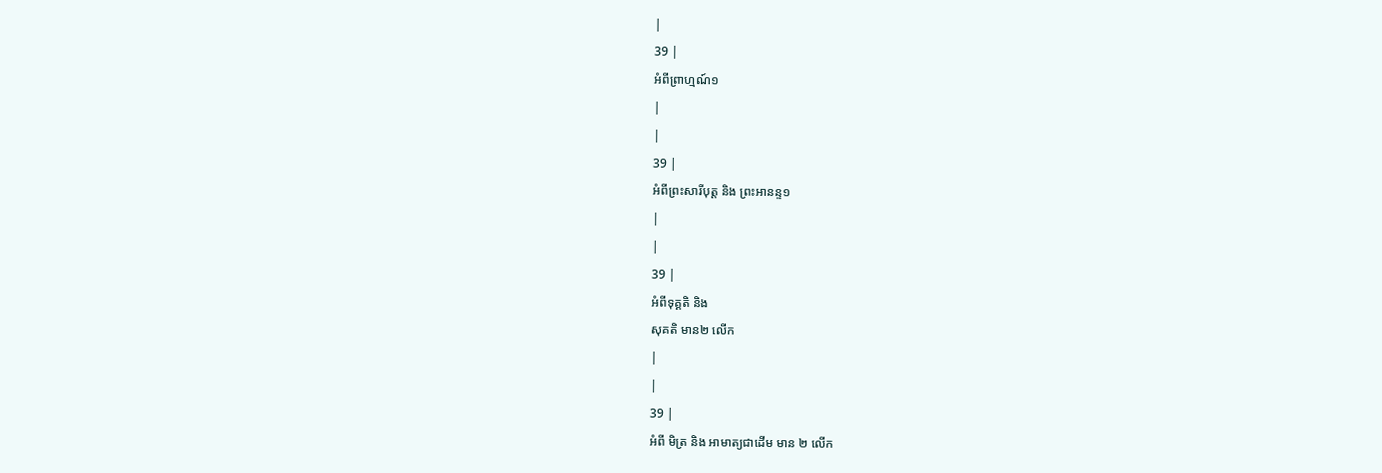|
39 |
អំពីព្រាហ្មណ៍១
|
|
39 |
អំពីព្រះសារីបុត្ត និង ព្រះអានន្ទ១
|
|
39 |
អំពីទុគ្គតិ និង
សុគតិ មាន២ លើក
|
|
39 |
អំពី មិត្រ និង អាមាត្យជាដើម មាន ២ លើក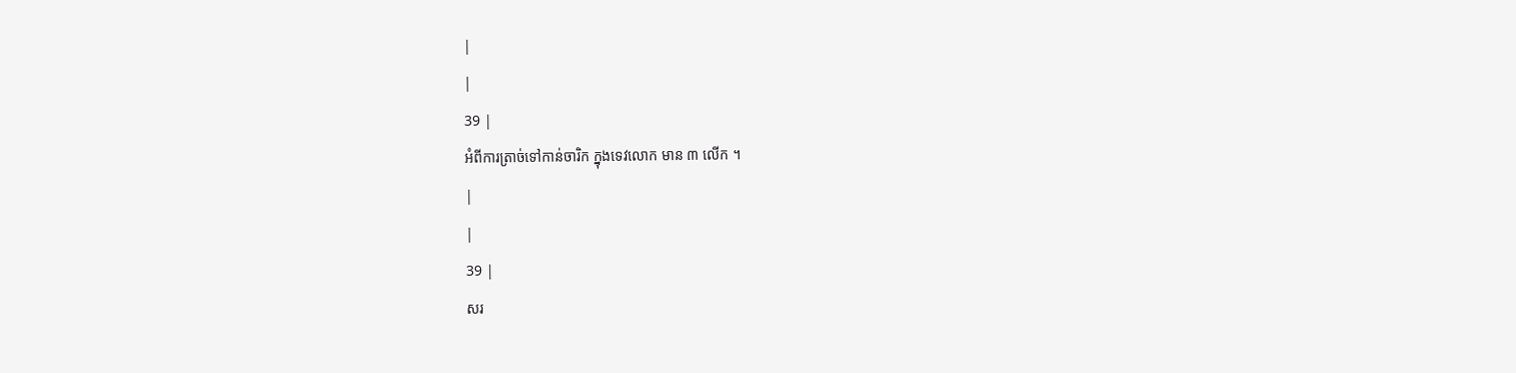|
|
39 |
អំពីការត្រាច់ទៅកាន់ចារិក ក្នុងទេវលោក មាន ៣ លើក ។
|
|
39 |
សរ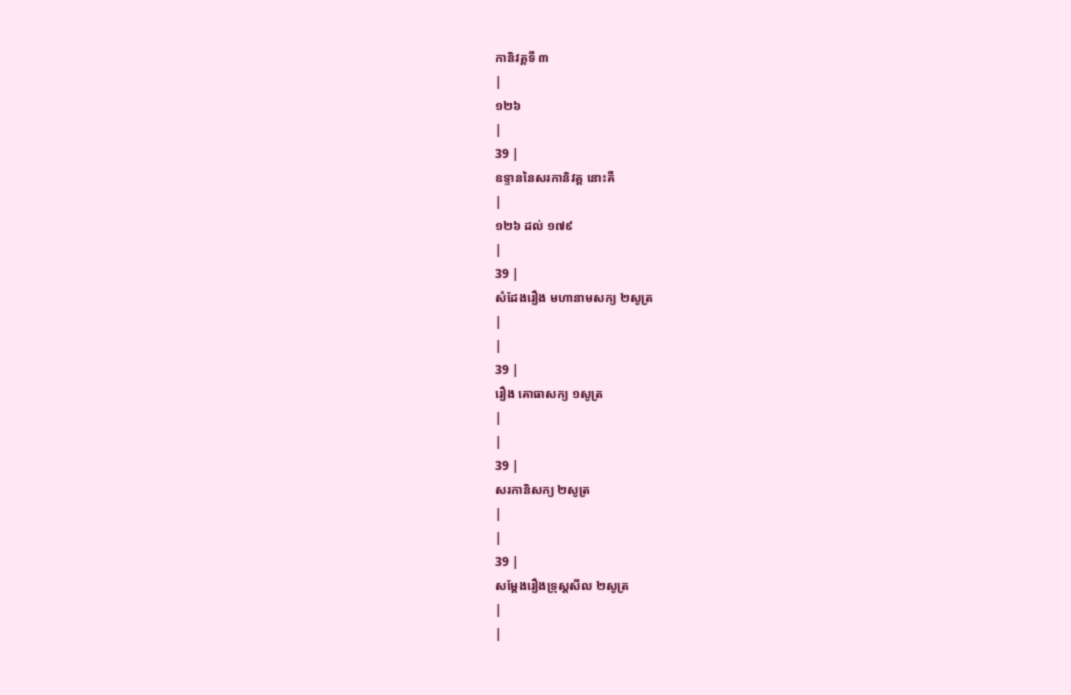កានិវគ្គទី ៣
|
១២៦
|
39 |
ឧទ្ទាននៃសរកានិវគ្គ នោះគឺ
|
១២៦ ដល់ ១៧៩
|
39 |
សំដែងរឿង មហានាមសក្យ ២សូត្រ
|
|
39 |
រឿង គោធាសក្យ ១សូត្រ
|
|
39 |
សរកានិសក្យ ២សូត្រ
|
|
39 |
សម្តែងរឿងទ្រុស្តសីល ២សូត្រ
|
|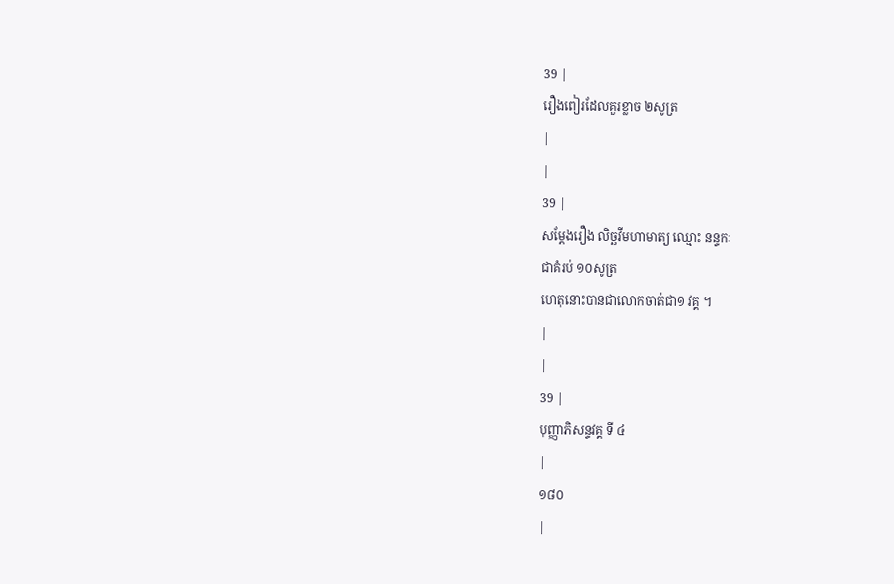39 |
រឿងពៀរដែលគួរខ្លាច ២សូត្រ
|
|
39 |
សម្តែងរឿង លិច្ឆវីមហាមាត្យ ឈ្មោះ នន្ទកៈ
ជាគំរប់ ១០សូត្រ
ហេតុនោះបានជាលោកចាត់ជា១ វគ្គ ។
|
|
39 |
បុញ្ញាភិសន្ទវគ្គ ទី ៤
|
១៨០
|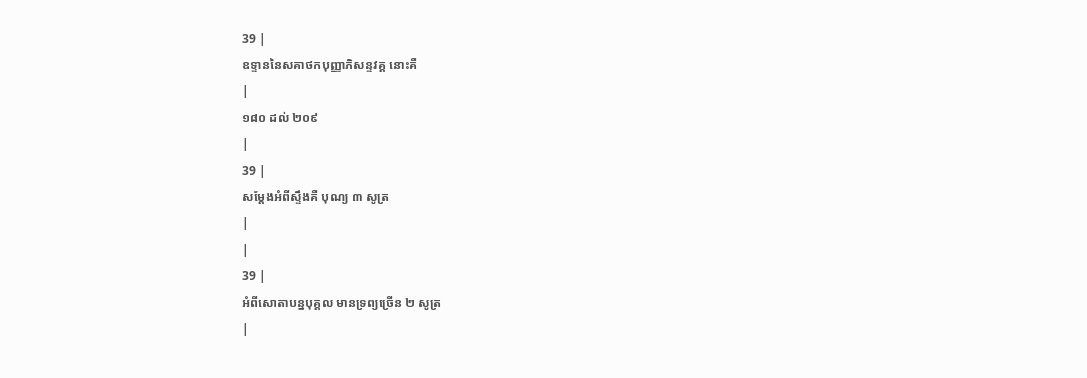39 |
ឧទ្ទាននៃសគាថកបុញ្ញាភិសន្ទវគ្គ នោះគឺ
|
១៨០ ដល់ ២០៩
|
39 |
សម្តែងអំពីស្ទឹងគឺ បុណ្យ ៣ សូត្រ
|
|
39 |
អំពីសោតាបន្នបុគ្គល មានទ្រព្យច្រើន ២ សូត្រ
|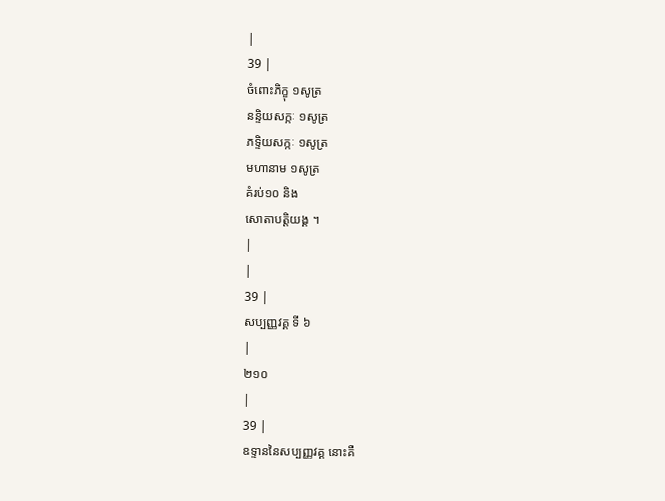|
39 |
ចំពោះភិក្ខុ ១សូត្រ
នន្ទិយសក្កៈ ១សូត្រ
ភទ្ទិយសក្កៈ ១សូត្រ
មហានាម ១សូត្រ
គំរប់១០ និង
សោតាបត្តិយង្គ ។
|
|
39 |
សប្បញ្ញវគ្គ ទី ៦
|
២១០
|
39 |
ឧទ្ទាននៃសប្បញ្ញវគ្គ នោះគឺ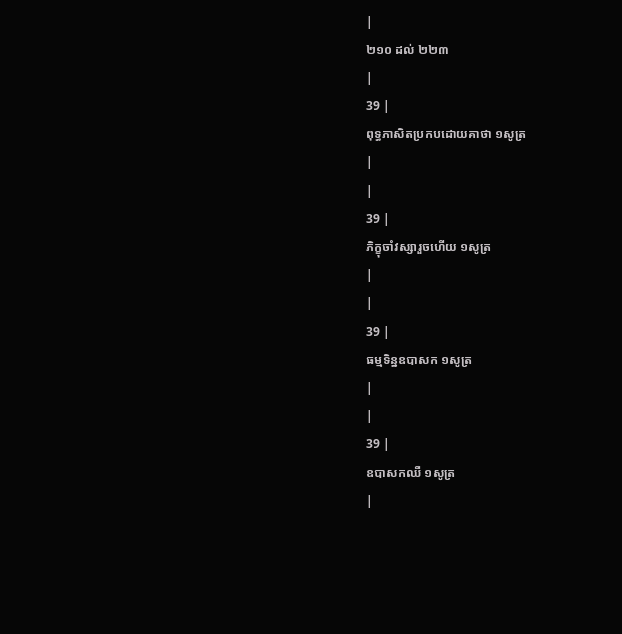|
២១០ ដល់ ២២៣
|
39 |
ពុទ្ធភាសិតប្រកបដោយគាថា ១សូត្រ
|
|
39 |
ភិក្ខុចាំវស្សារួចហើយ ១សូត្រ
|
|
39 |
ធម្មទិន្នឧបាសក ១សូត្រ
|
|
39 |
ឧបាសកឈឺ ១សូត្រ
|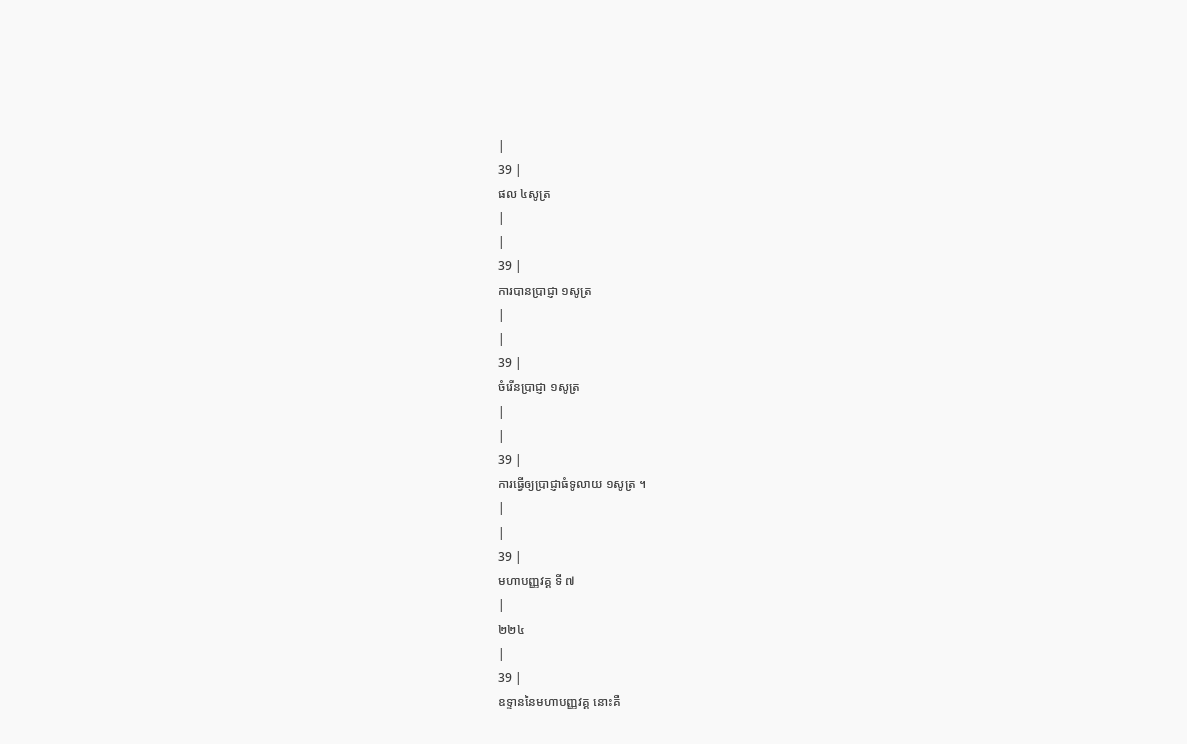|
39 |
ផល ៤សូត្រ
|
|
39 |
ការបានប្រាជ្ញា ១សូត្រ
|
|
39 |
ចំរើនប្រាជ្ញា ១សូត្រ
|
|
39 |
ការធ្វើឲ្យប្រាជ្ញាធំទូលាយ ១សូត្រ ។
|
|
39 |
មហាបញ្ញវគ្គ ទី ៧
|
២២៤
|
39 |
ឧទ្ទាននៃមហាបញ្ញវគ្គ នោះគឺ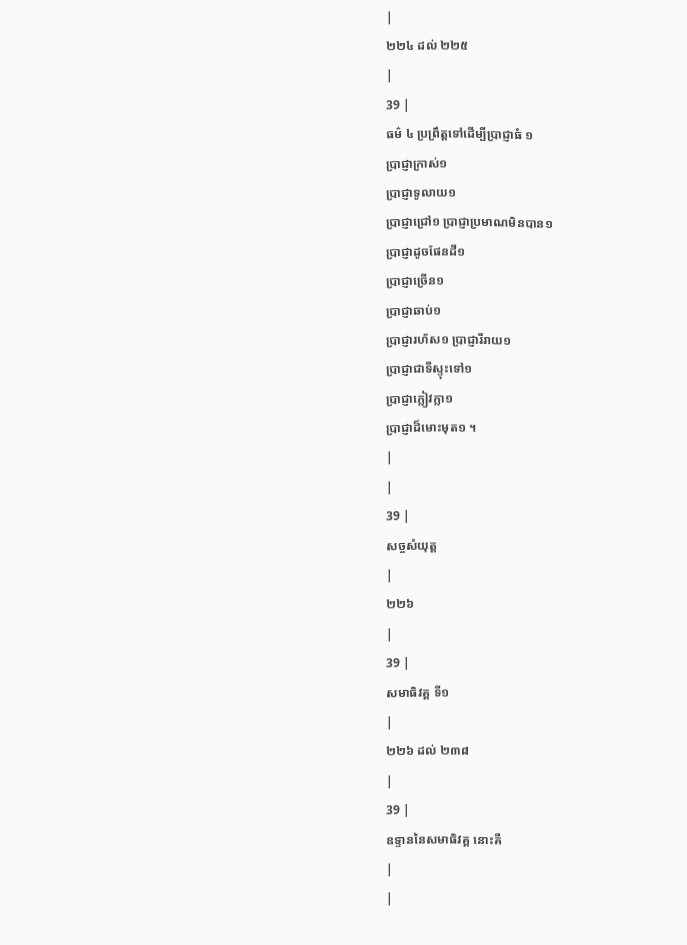|
២២៤ ដល់ ២២៥
|
39 |
ធម៌ ៤ ប្រព្រឹត្តទៅដើម្បីប្រាជ្ញាធំ ១
ប្រាជ្ញាក្រាស់១
ប្រាជ្ញាទូលាយ១
ប្រាជ្ញាជ្រៅ១ ប្រាជ្ញាប្រមាណមិនបាន១
ប្រាជ្ញាដូចផែនដី១
ប្រាជ្ញាច្រើន១
ប្រាជ្ញាឆាប់១
ប្រាជ្ញារហ័ស១ ប្រាជ្ញារីរាយ១
ប្រាជ្ញាជាទីស្ទុះទៅ១
ប្រាជ្ញាក្លៀវក្លា១
ប្រាជ្ញាដ៏មោះមុត១ ។
|
|
39 |
សច្ចសំយុត្ត
|
២២៦
|
39 |
សមាធិវគ្គ ទី១
|
២២៦ ដល់ ២៣៨
|
39 |
ឧទ្ទាននៃសមាធិវគ្គ នោះគឺ
|
|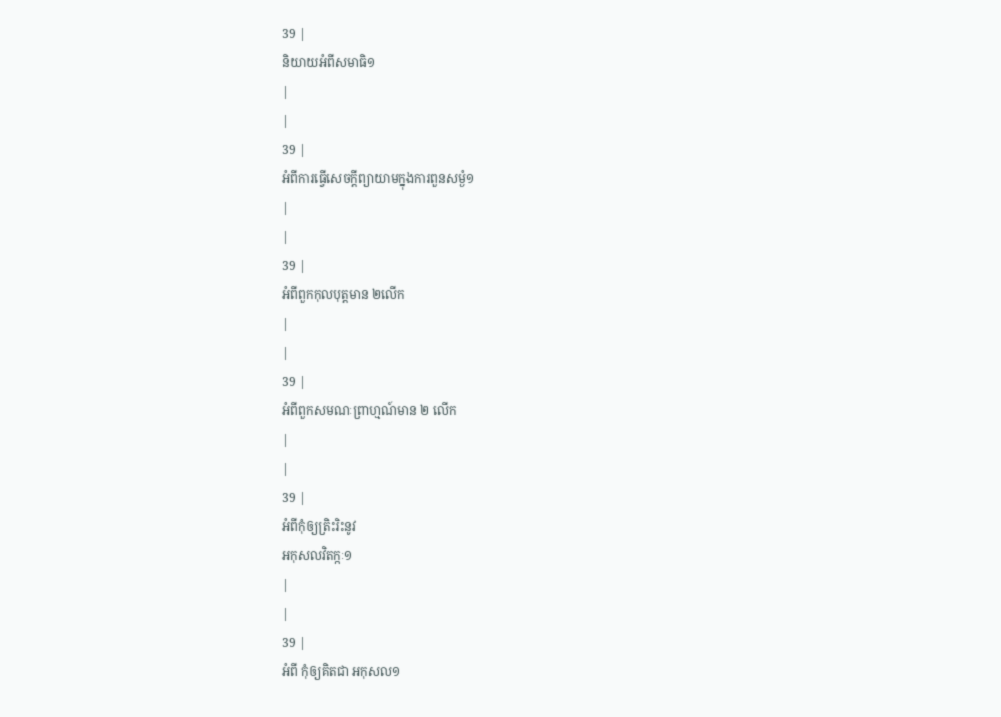39 |
និយាយអំពីសមាធិ១
|
|
39 |
អំពីការធ្វើសេចក្តីព្យាយាមក្នុងការពួនសម្ងំ១
|
|
39 |
អំពីពួកកុលបុត្តមាន ២លើក
|
|
39 |
អំពីពួកសមណៈព្រាហ្មណ៍មាន ២ លើក
|
|
39 |
អំពីកុំឲ្យត្រិះរិះនូវ
អកុសលវិតក្កៈ១
|
|
39 |
អំពី កុំឲ្យគិតជា អកុសល១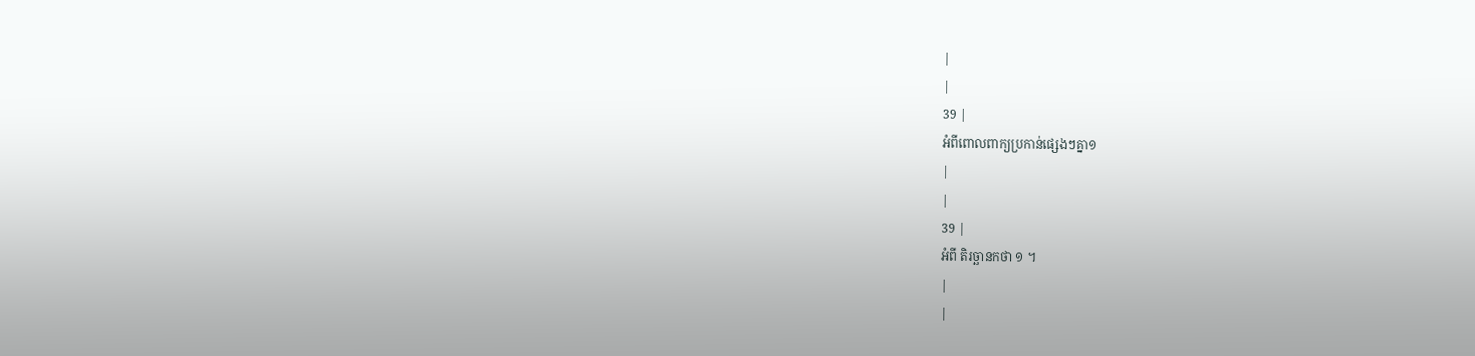|
|
39 |
អំពីពោលពាក្យប្រកាន់ផ្សេងៗគ្នា១
|
|
39 |
អំពី តិរច្ឆានកថា ១ ។
|
|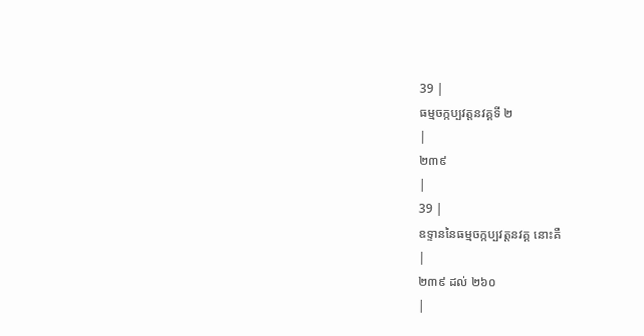39 |
ធម្មចក្កប្បវត្តនវគ្គទី ២
|
២៣៩
|
39 |
ឧទ្ទាននៃធម្មចក្កប្បវត្តនវគ្គ នោះគឺ
|
២៣៩ ដល់ ២៦០
|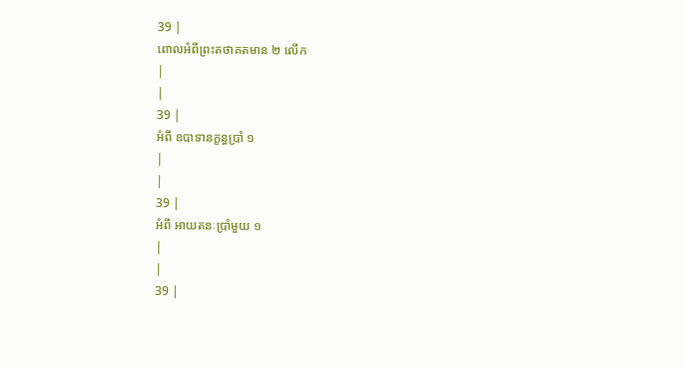39 |
ពោលអំពីព្រះតថាគតមាន ២ លើក
|
|
39 |
អំពី ឧបាទានក្ខន្ធប្រាំ ១
|
|
39 |
អំពី អាយតនៈប្រាំមួយ ១
|
|
39 |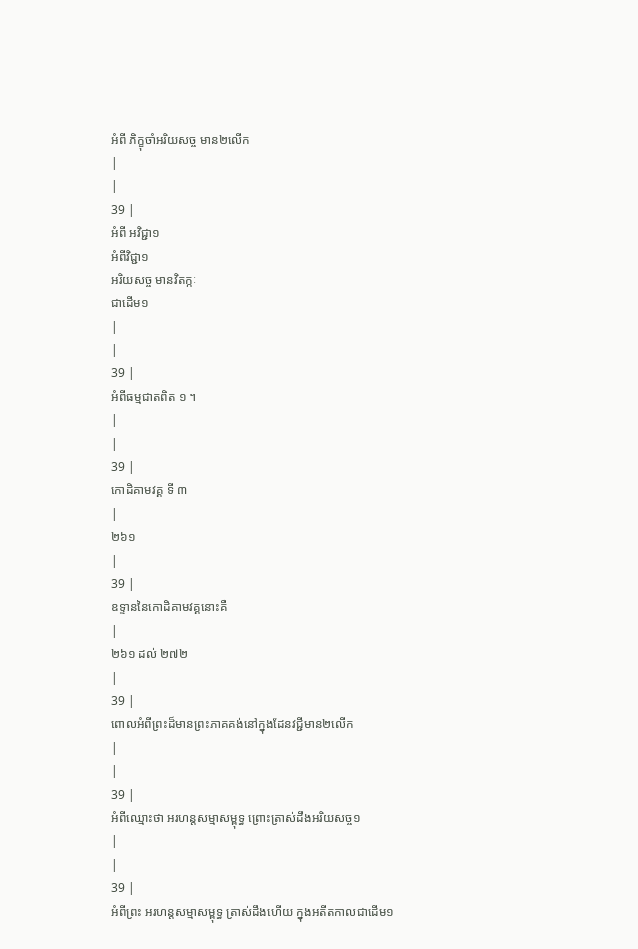អំពី ភិក្ខុចាំអរិយសច្ច មាន២លើក
|
|
39 |
អំពី អវិជ្ជា១
អំពីវិជ្ជា១
អរិយសច្ច មានវិតក្កៈ
ជាដើម១
|
|
39 |
អំពីធម្មជាតពិត ១ ។
|
|
39 |
កោដិគាមវគ្គ ទី ៣
|
២៦១
|
39 |
ឧទ្ទាននៃកោដិគាមវគ្គនោះគឺ
|
២៦១ ដល់ ២៧២
|
39 |
ពោលអំពីព្រះដ៏មានព្រះភាគគង់នៅក្នុងដែនវជ្ជីមាន២លើក
|
|
39 |
អំពីឈ្មោះថា អរហន្តសម្មាសម្ពុទ្ធ ព្រោះត្រាស់ដឹងអរិយសច្ច១
|
|
39 |
អំពីព្រះ អរហន្តសម្មាសម្ពុទ្ធ ត្រាស់ដឹងហើយ ក្នុងអតីតកាលជាដើម១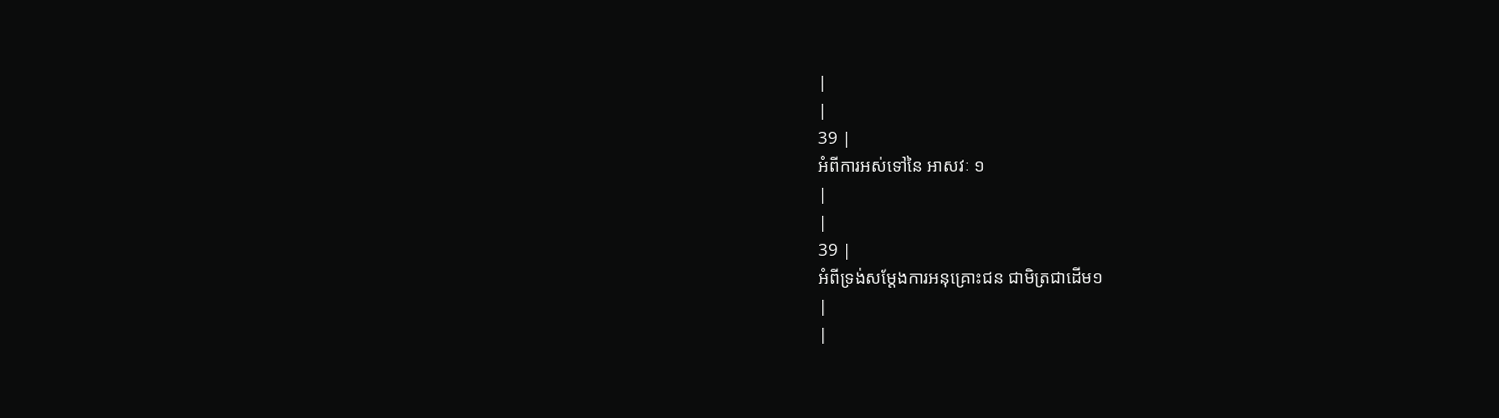|
|
39 |
អំពីការអស់ទៅនៃ អាសវៈ ១
|
|
39 |
អំពីទ្រង់សម្តែងការអនុគ្រោះជន ជាមិត្រជាដើម១
|
|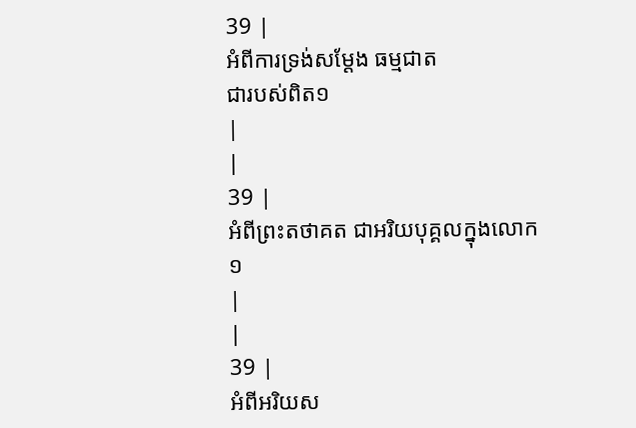39 |
អំពីការទ្រង់សម្តែង ធម្មជាត
ជារបស់ពិត១
|
|
39 |
អំពីព្រះតថាគត ជាអរិយបុគ្គលក្នុងលោក១
|
|
39 |
អំពីអរិយស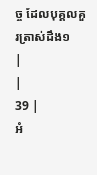ច្ច ដែលបុគ្គលគួរត្រាស់ដឹង១
|
|
39 |
អំ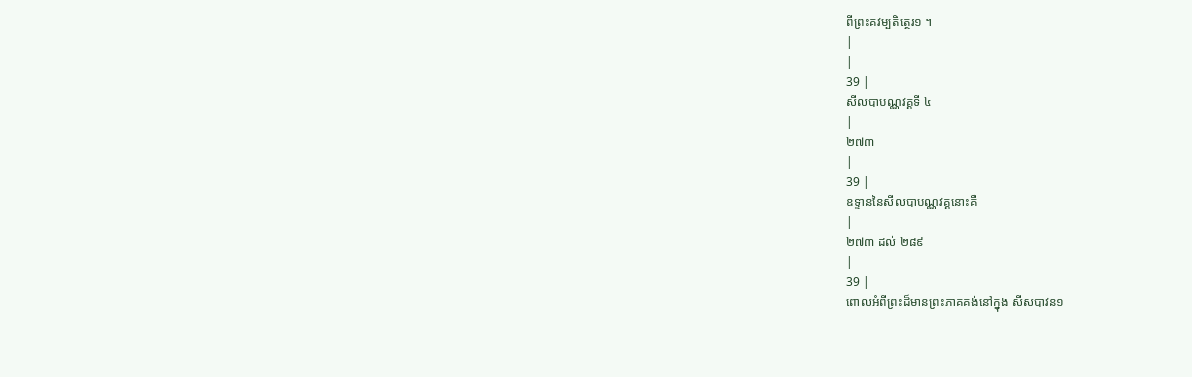ពីព្រះគវម្បតិត្ថេរ១ ។
|
|
39 |
សីលបាបណ្ណវគ្គទី ៤
|
២៧៣
|
39 |
ឧទ្ទាននៃសីលបាបណ្ណវគ្គនោះគឺ
|
២៧៣ ដល់ ២៨៩
|
39 |
ពោលអំពីព្រះដ៏មានព្រះភាគគង់នៅក្នុង សីសបាវន១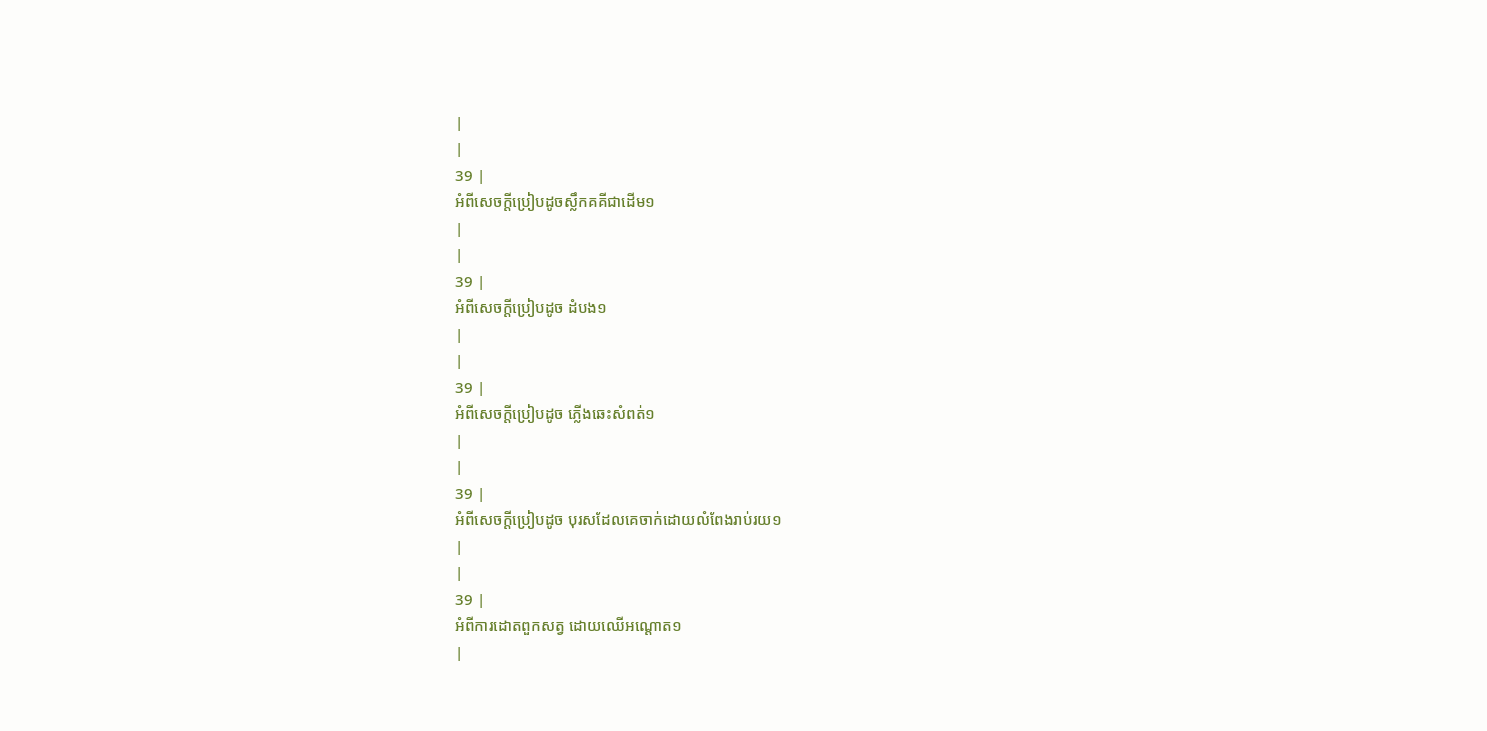|
|
39 |
អំពីសេចក្តីប្រៀបដូចស្លឹកគគីជាដើម១
|
|
39 |
អំពីសេចក្តីប្រៀបដូច ដំបង១
|
|
39 |
អំពីសេចក្តីប្រៀបដូច ភ្លើងឆេះសំពត់១
|
|
39 |
អំពីសេចក្តីប្រៀបដូច បុរសដែលគេចាក់ដោយលំពែងរាប់រយ១
|
|
39 |
អំពីការដោតពួកសត្វ ដោយឈើអណ្តោត១
|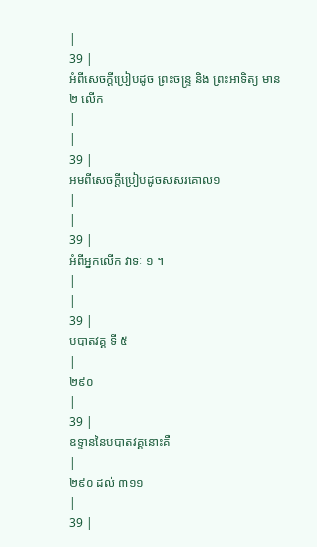|
39 |
អំពីសេចក្តីប្រៀបដូច ព្រះចន្ទ្រ និង ព្រះអាទិត្យ មាន ២ លើក
|
|
39 |
អមពីសេចក្តីប្រៀបដូចសសរគោល១
|
|
39 |
អំពីអ្នកលើក វាទៈ ១ ។
|
|
39 |
បបាតវគ្គ ទី ៥
|
២៩០
|
39 |
ឧទ្ទាននៃបបាតវគ្គនោះគឺ
|
២៩០ ដល់ ៣១១
|
39 |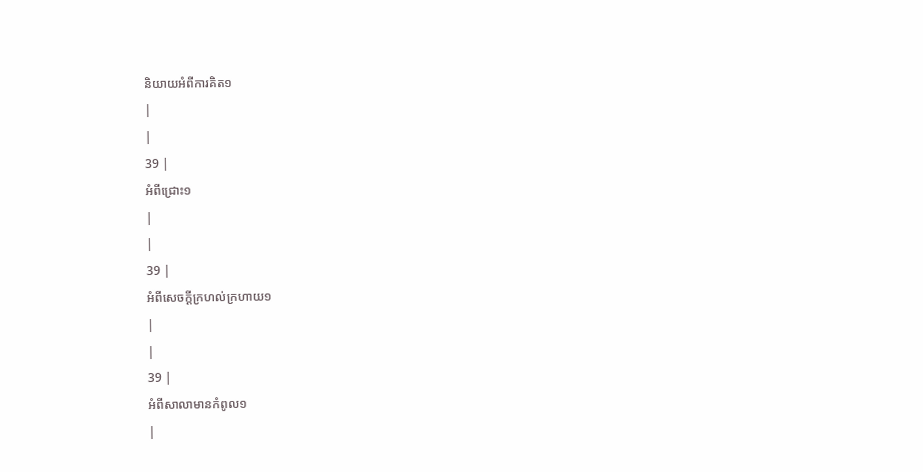និយាយអំពីការគិត១
|
|
39 |
អំពីជ្រោះ១
|
|
39 |
អំពីសេចក្តីក្រហល់ក្រហាយ១
|
|
39 |
អំពីសាលាមានកំពូល១
|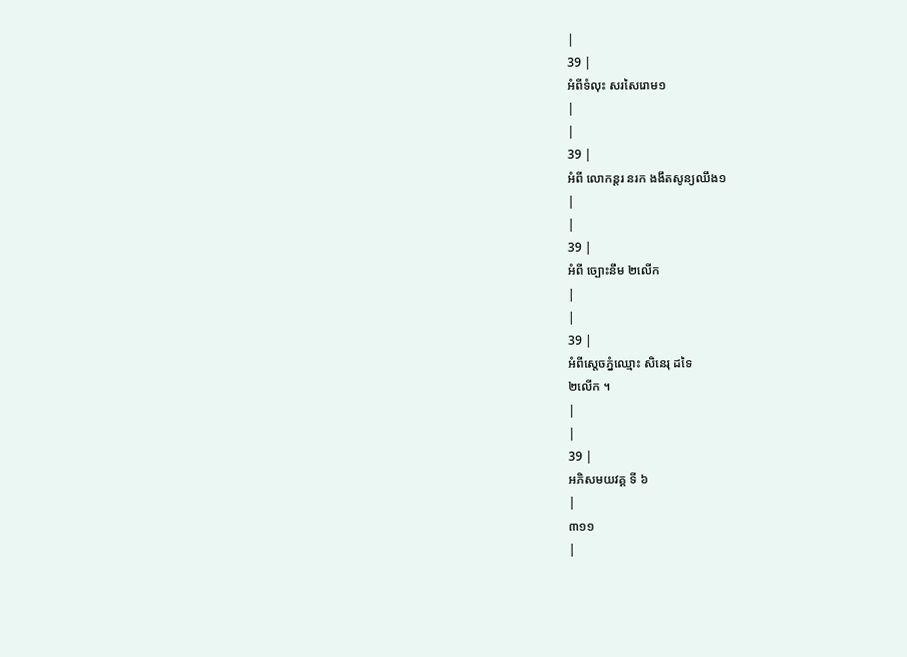|
39 |
អំពីទំលុះ សរសៃរោម១
|
|
39 |
អំពី លោកន្តរ នរក ងងឹតសូន្យឈឹង១
|
|
39 |
អំពី ច្បោះនឹម ២លើក
|
|
39 |
អំពីស្តេចភ្នំឈ្មោះ សិនេរុ ដទៃ
២លើក ។
|
|
39 |
អភិសមយវគ្គ ទី ៦
|
៣១១
|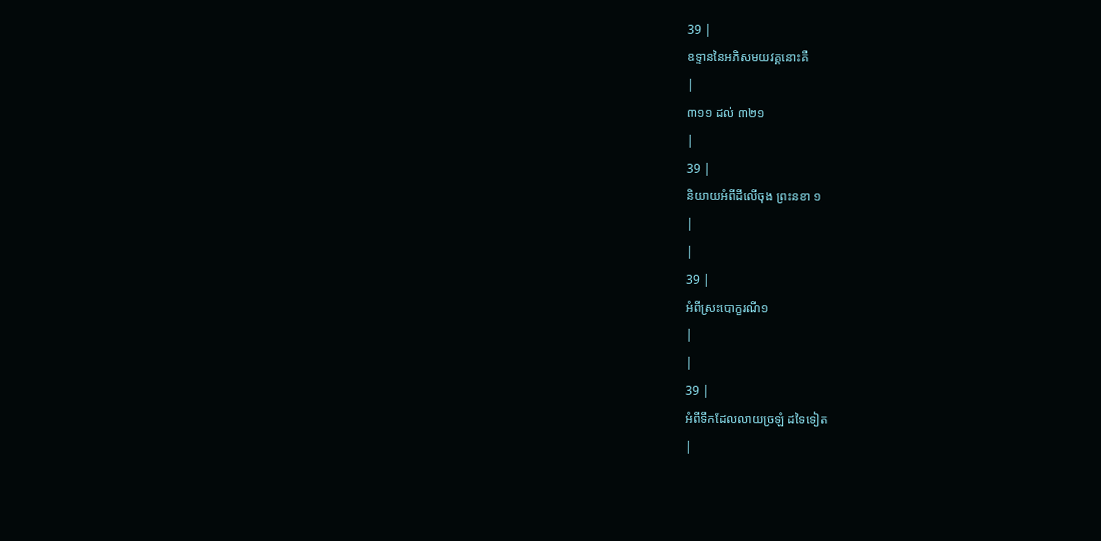39 |
ឧទ្ទាននៃអភិសមយវគ្គនោះគឺ
|
៣១១ ដល់ ៣២១
|
39 |
និយាយអំពីដីលើចុង ព្រះនខា ១
|
|
39 |
អំពីស្រះបោក្ខរណី១
|
|
39 |
អំពីទឹកដែលលាយច្រឡំ ដទៃទៀត
|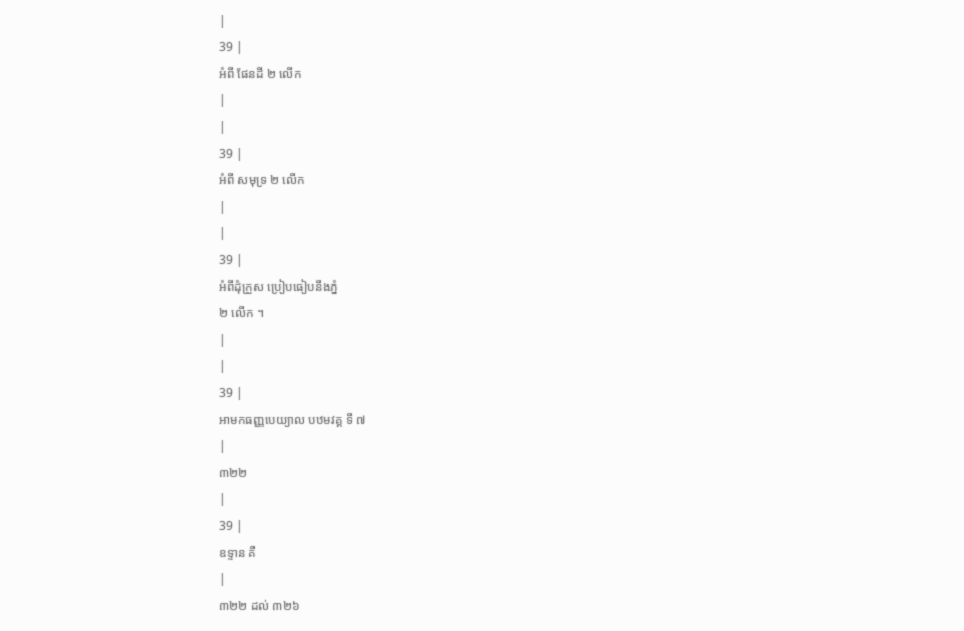|
39 |
អំពី ផែនដី ២ លើក
|
|
39 |
អំពី សមុទ្រ ២ លើក
|
|
39 |
អំពីដុំក្រួស ប្រៀបធៀបនឹងភ្នំ
២ លើក ។
|
|
39 |
អាមកធញ្ញបេយ្យាល បឋមវគ្គ ទី ៧
|
៣២២
|
39 |
ឧទ្ទាន គឺ
|
៣២២ ដល់ ៣២៦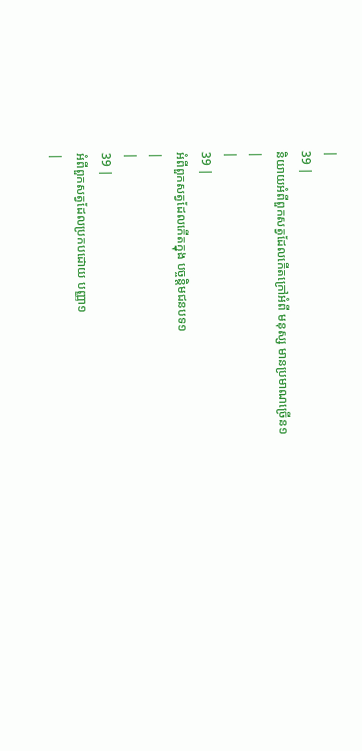|
39 |
និយាយអំពីពួកសត្វដែលកើតក្រៅអំពី មនុស្ស មានប្រមាណច្រើន១
|
|
39 |
អំពីពួកសត្វដែលកើតក្នុង បច្ចន្តិមជនបទ១
|
|
39 |
អំពីពួកសត្វដែលប្រកបដោយ បញ្ញា១
|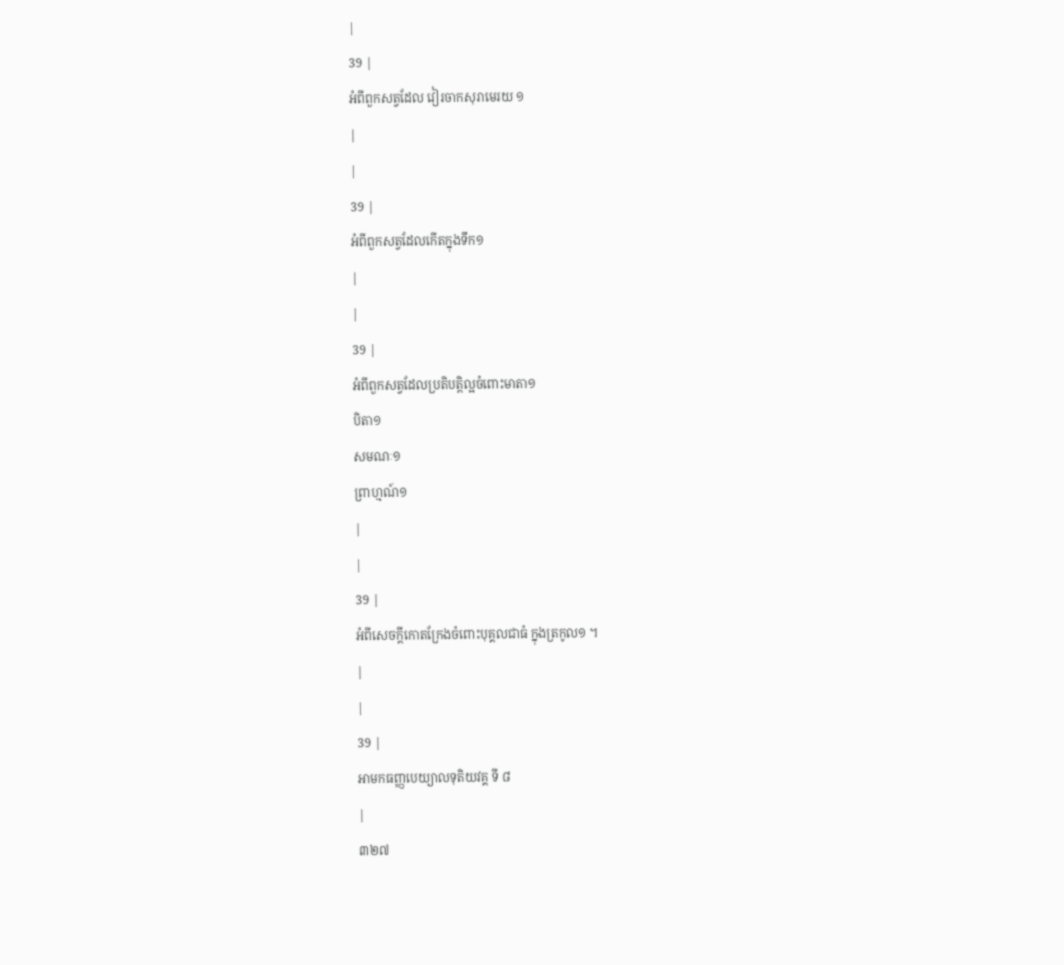|
39 |
អំពីពួកសត្វដែល វៀរចាកសុរាមេរយ ១
|
|
39 |
អំពីពួកសត្វដែលកើតក្នុងទឹក១
|
|
39 |
អំពីពួកសត្វដែលប្រតិបត្តិល្អចំពោះមាតា១
បិតា១
សមណៈ១
ព្រាហ្មណ៍១
|
|
39 |
អំពីសេចក្តីកោតក្រែងចំពោះបុគ្គលជាធំ ក្នុងត្រកូល១ ។
|
|
39 |
អាមកធញ្ញបេយ្យាលទុតិយវគ្គ ទី ៨
|
៣២៧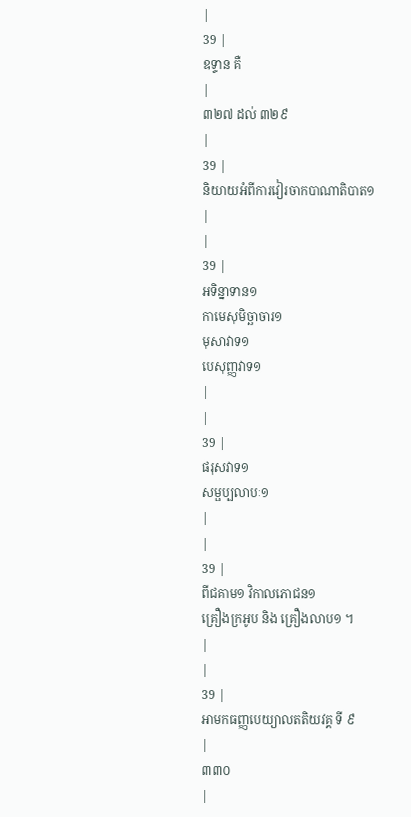|
39 |
ឧទ្ទាន គឺ
|
៣២៧ ដល់ ៣២៩
|
39 |
និយាយអំពីការវៀរចាកបាណាតិបាត១
|
|
39 |
អទិន្នាទាន១
កាមេសុមិច្ឆាចារ១
មុសាវាទ១
បេសុញ្ញវាទ១
|
|
39 |
ផរុសវាទ១
សម្ផប្បលាបៈ១
|
|
39 |
ពីជគាម១ វិកាលភោជន១
គ្រឿងក្រអូប និង គ្រឿងលាប១ ។
|
|
39 |
អាមកធញ្ញបេយ្យាលតតិយវគ្គ ទី ៩
|
៣៣០
|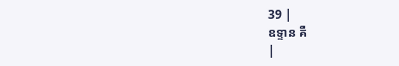39 |
ឧទ្ទាន គឺ
|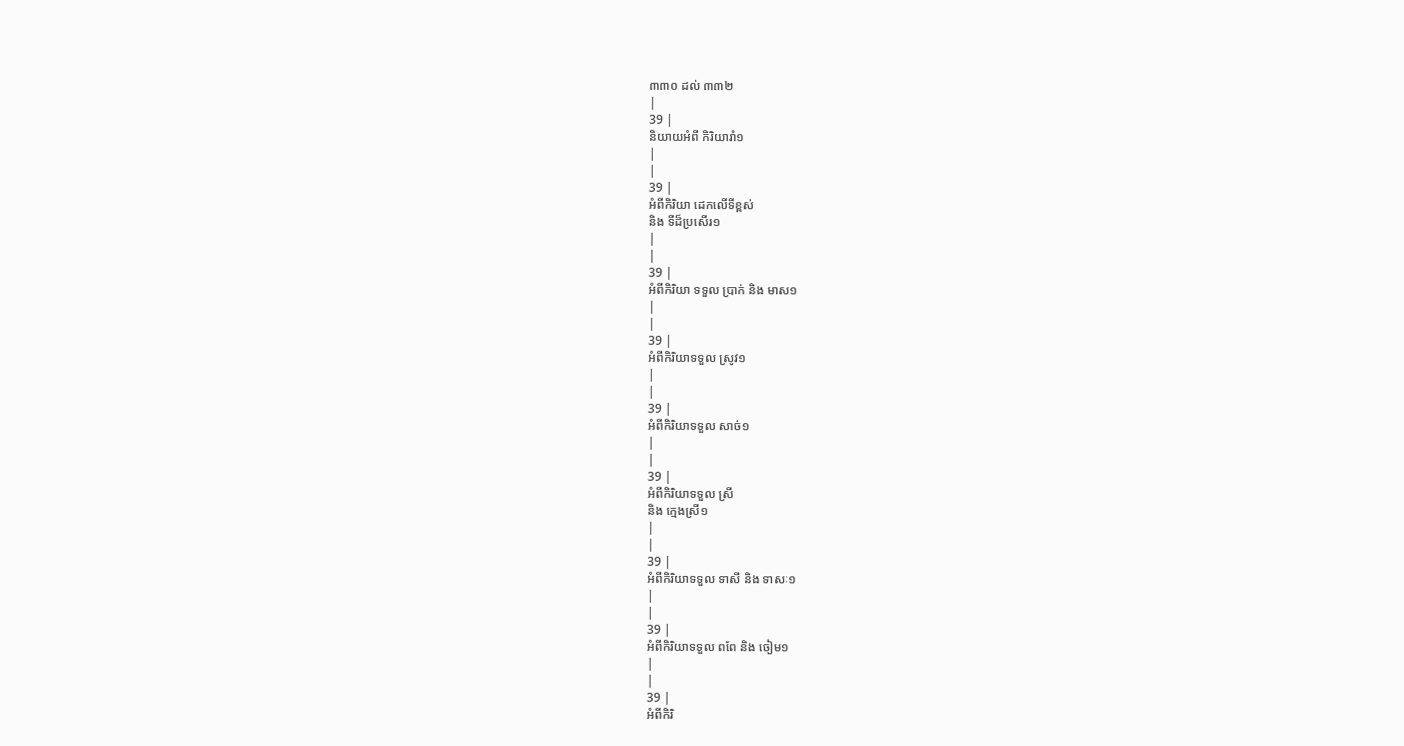៣៣០ ដល់ ៣៣២
|
39 |
និយាយអំពី កិរិយារាំ១
|
|
39 |
អំពីកិរិយា ដេកលើទីខ្ពស់
និង ទីដ៏ប្រសើរ១
|
|
39 |
អំពីកិរិយា ទទួល ប្រាក់ និង មាស១
|
|
39 |
អំពីកិរិយាទទួល ស្រូវ១
|
|
39 |
អំពីកិរិយាទទួល សាច់១
|
|
39 |
អំពីកិរិយាទទួល ស្រី
និង ក្មេងស្រី១
|
|
39 |
អំពីកិរិយាទទួល ទាសី និង ទាសៈ១
|
|
39 |
អំពីកិរិយាទទួល ពពែ និង ចៀម១
|
|
39 |
អំពីកិរិ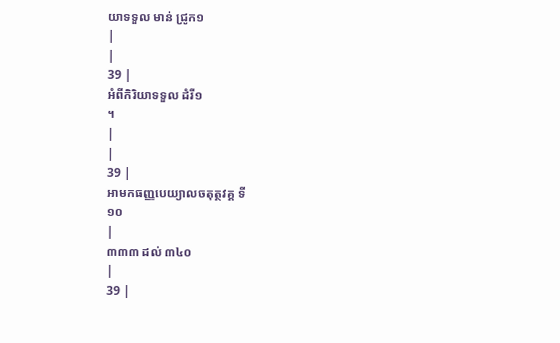យាទទួល មាន់ ជ្រូក១
|
|
39 |
អំពីកិរិយាទទួល ដំរី១
។
|
|
39 |
អាមកធញ្ញបេយ្យាលចតុត្ថវគ្គ ទី
១០
|
៣៣៣ ដល់ ៣៤០
|
39 |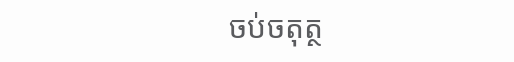ចប់ចតុត្ថ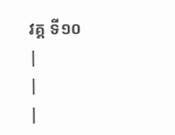វគ្គ ទី១០
|
|
|